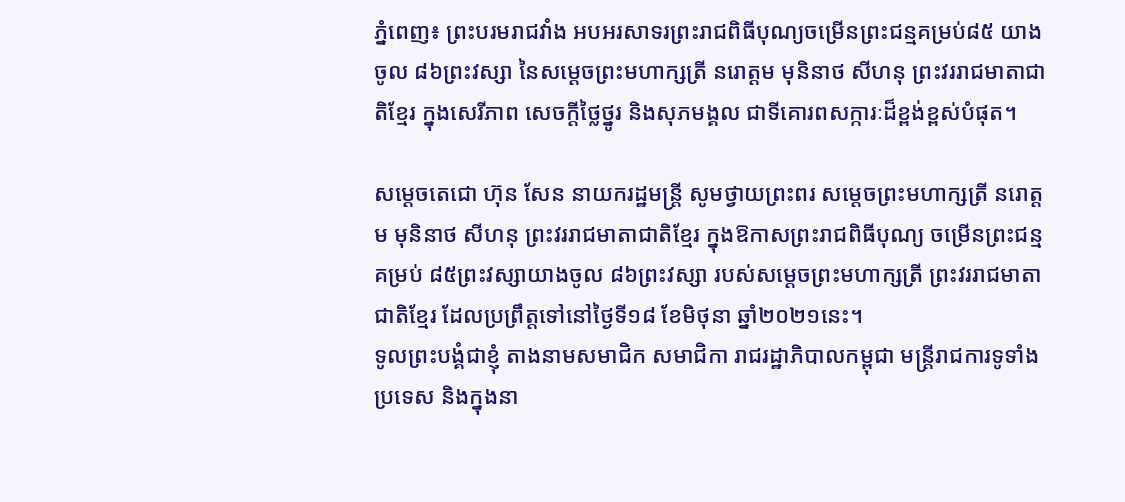ភ្នំពេញ៖ ព្រះបរមរាជវាំង អបអរសាទរព្រះរាជពិធីបុណ្យចម្រើនព្រះជន្មគម្រប់៨៥ យាងចូល ៨៦ព្រះវស្សា នៃសម្ដេចព្រះមហាក្សត្រី នរោត្តម មុនិនាថ សីហនុ ព្រះវររាជមាតាជាតិខ្មែរ ក្នុងសេរីភាព សេចក្ដីថ្លៃថ្នូរ និងសុភមង្គល ជាទីគោរពសក្ការៈដ៏ខ្ពង់ខ្ពស់បំផុត។

សម្តេចតេជោ ហ៊ុន សែន នាយករដ្ឋមន្ត្រី សូមថ្វាយព្រះពរ សម្តេចព្រះមហាក្សត្រី នរោត្តម មុនិនាថ សីហនុ ព្រះវររាជមាតាជាតិខ្មែរ ក្នុងឱកាសព្រះរាជពិធីបុណ្យ ចម្រើនព្រះជន្មគម្រប់ ៨៥ព្រះវស្សាយាងចូល ៨៦ព្រះវស្សា របស់សម្តេចព្រះមហាក្សត្រី ព្រះវររាជមាតាជាតិខ្មែរ ដែលប្រព្រឹត្តទៅនៅថ្ងៃទី១៨ ខែមិថុនា ឆ្នាំ២០២១នេះ។
ទូលព្រះបង្គំជាខ្ញុំ តាងនាមសមាជិក សមាជិកា រាជរដ្ឋាភិបាលកម្ពុជា មន្ត្រីរាជការទូទាំងប្រទេស និងក្នុងនា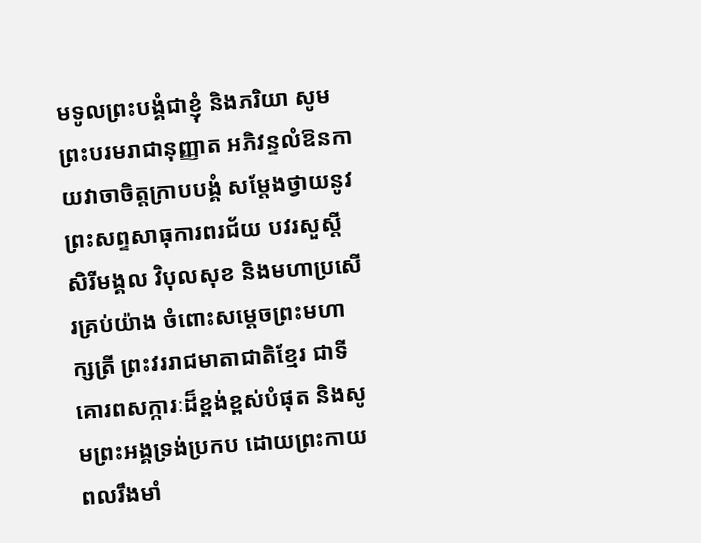មទូលព្រះបង្គំជាខ្ញុំ និងភរិយា សូមព្រះបរមរាជានុញ្ញាត អភិវន្ទលំឱនកាយវាចាចិត្តក្រាបបង្គំ សម្តែងថ្វាយនូវព្រះសព្ទសាធុការពរជ័យ បវរសួស្តី សិរីមង្គល វិបុលសុខ និងមហាប្រសើរគ្រប់យ៉ាង ចំពោះសម្តេចព្រះមហាក្សត្រី ព្រះវររាជមាតាជាតិខ្មែរ ជាទីគោរពសក្ការៈដ៏ខ្ពង់ខ្ពស់បំផុត និងសូមព្រះអង្គទ្រង់ប្រកប ដោយព្រះកាយពលរឹងមាំ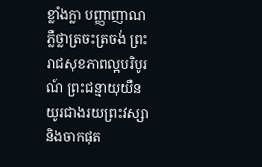ខ្លាំងក្លា បញ្ញាញាណភ្លឺថ្លាត្រចះត្រចង់ ព្រះរាជសុខភាពល្អបរិបូរណ៍ ព្រះជន្មាយុយឺនយូរជាងរយព្រះវស្សា និងចាកផុត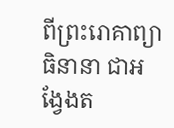ពីព្រះរោគាព្យាធិនានា ជាអង្វែងត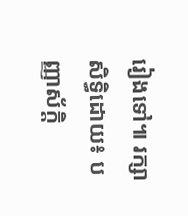រៀងទៅ៕ រក្សាសិទ្ធិដោយ៖ បញ្ញាស័ក្តិ